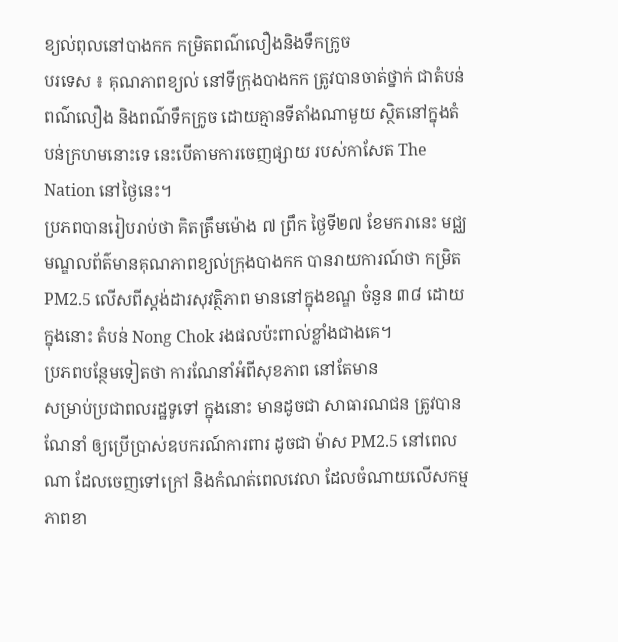ខ្យល់ពុលនៅបាងកក កម្រិតពណ៌លឿងនិងទឹកក្រូច
បរទេស ៖ គុណភាពខ្យល់ នៅទីក្រុងបាងកក ត្រូវបានចាត់ថ្នាក់ ជាតំបន់ពណ៌លឿង និងពណ៌ទឹកក្រូច ដោយគ្មានទីតាំងណាមួយ ស្ថិតនៅក្នុងតំបន់ក្រហមនោះទេ នេះបើតាមការចេញផ្សាយ របស់កាសែត The Nation នៅថ្ងៃនេះ។
ប្រភពបានរៀបរាប់ថា គិតត្រឹមម៉ោង ៧ ព្រឹក ថ្ងៃទី២៧ ខែមករានេះ មជ្ឈមណ្ឌលព័ត៌មានគុណភាពខ្យល់ក្រុងបាងកក បានរាយការណ៍ថា កម្រិត PM2.5 លើសពីស្តង់ដារសុវត្ថិភាព មាននៅក្នុងខណ្ឌ ចំនួន ៣៨ ដោយក្នុងនោះ តំបន់ Nong Chok រងផលប៉ះពាល់ខ្លាំងជាងគេ។
ប្រភពបន្ថែមទៀតថា ការណែនាំអំពីសុខភាព នៅតែមាន
សម្រាប់ប្រជាពលរដ្ឋទូទៅ ក្នុងនោះ មានដូចជា សាធារណជន ត្រូវបានណែនាំ ឲ្យប្រើប្រាស់ឧបករណ៍ការពារ ដូចជា ម៉ាស PM2.5 នៅពេលណា ដែលចេញទៅក្រៅ និងកំណត់ពេលវេលា ដែលចំណាយលើសកម្មភាពខា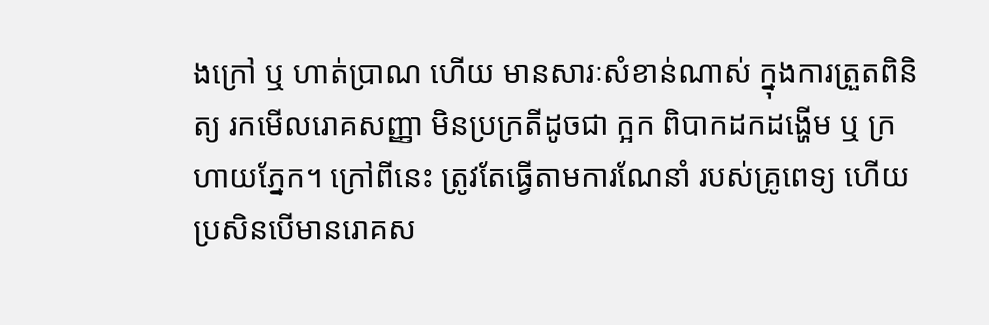ងក្រៅ ឬ ហាត់ប្រាណ ហើយ មានសារៈសំខាន់ណាស់ ក្នុងការត្រួតពិនិត្យ រកមើលរោគសញ្ញា មិនប្រក្រតីដូចជា ក្អក ពិបាកដកដង្ហើម ឬ ក្រហាយភ្នែក។ ក្រៅពីនេះ ត្រូវតែធ្វើតាមការណែនាំ របស់គ្រូពេទ្យ ហើយប្រសិនបើមានរោគស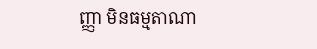ញ្ញា មិនធម្មតាណា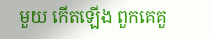មួយ កើតឡើង ពួកគេគួ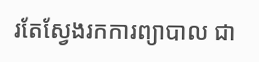រតែស្វែងរកការព្យាបាល ជា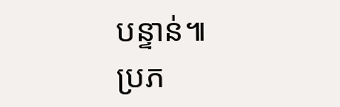បន្ទាន់៕
ប្រភ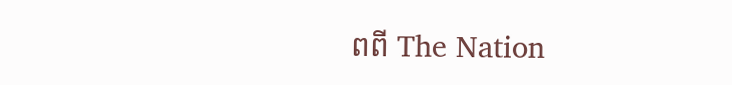ពពី The Nation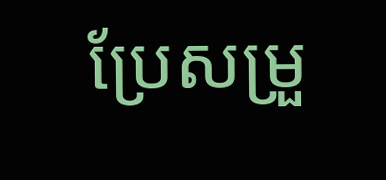ប្រែសម្រួ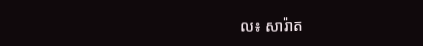ល៖ សារ៉ាត